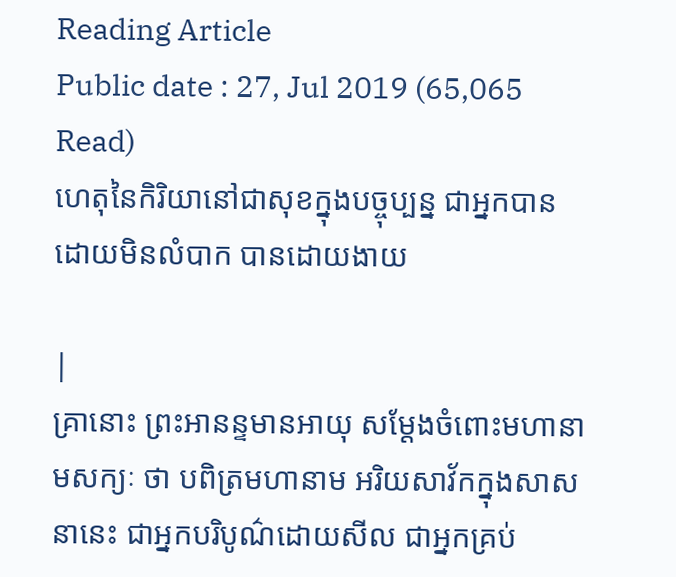Reading Article
Public date : 27, Jul 2019 (65,065 Read)
ហេតុនៃកិរិយានៅជាសុខក្នុងបច្ចុប្បន្ន ជាអ្នកបានដោយមិនលំបាក បានដោយងាយ

|
គ្រានោះ ព្រះអានន្ទមានអាយុ សម្តែងចំពោះមហានាមសក្យៈ ថា បពិត្រមហានាម អរិយសាវ័កក្នុងសាសនានេះ ជាអ្នកបរិបូណ៌ដោយសីល ជាអ្នកគ្រប់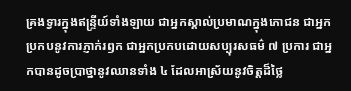គ្រងទ្វារក្នុងឥន្រ្ទីយ៍ទាំងឡាយ ជាអ្នកស្គាល់ប្រមាណក្នុងភោជន ជាអ្នកប្រកបនូវការភ្ញាក់រឭក ជាអ្នកប្រកបដោយសប្បុរសធម៌ ៧ ប្រការ ជាអ្នកបានដូចប្រាថ្នានូវឈានទាំង ៤ ដែលអាស្រ័យនូវចិត្តដ៏ថ្លៃ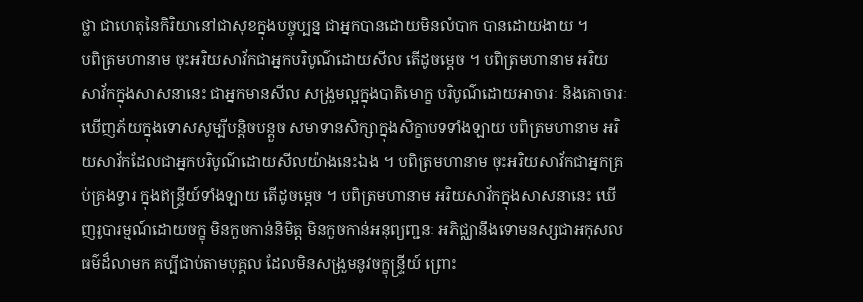ថ្លា ជាហេតុនៃកិរិយានៅជាសុខក្នុងបច្ចុប្បន្ន ជាអ្នកបានដោយមិនលំបាក បានដោយងាយ ។
បពិត្រមហានាម ចុះអរិយសាវ័កជាអ្នកបរិបូណ៌ដោយសីល តើដូចម្តេច ។ បពិត្រមហានាម អរិយសាវ័កក្នុងសាសនានេះ ជាអ្នកមានសីល សង្រួមល្អក្នុងបាតិមោក្ខ បរិបូណ៌ដោយអាចារៈ និងគោចារៈ ឃើញភ័យក្នុងទោសសូម្បីបន្តិចបន្តួច សមាទានសិក្សាក្នុងសិក្ខាបទទាំងឡាយ បពិត្រមហានាម អរិយសាវ័កដែលជាអ្នកបរិបូណ៌ដោយសីលយ៉ាងនេះឯង ។ បពិត្រមហានាម ចុះអរិយសាវ័កជាអ្នកគ្រប់គ្រងទ្វារ ក្នុងឥន្រ្ទីយ៍ទាំងឡាយ តើដូចម្តេច ។ បពិត្រមហានាម អរិយសាវ័កក្នុងសាសនានេះ ឃើញរូបារម្មណ៍ដោយចក្ខុ មិនកួចកាន់និមិត្ត មិនកួចកាន់អនុព្យញ្ជនៈ អភិជ្ឈានឹងទោមនស្សជាអកុសលធម៌ដ៏លាមក គប្បីជាប់តាមបុគ្គល ដែលមិនសង្រួមនូវចក្ខុន្រ្ទីយ៍ ព្រោះ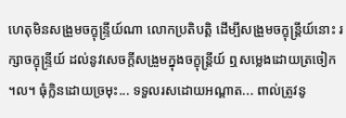ហេតុមិនសង្រួមចក្ខុន្រ្ទីយ៍ណា លោកប្រតិបត្តិ ដើម្បីសង្រួមចក្ខុន្រ្តីយ៍នោះ រក្សាចក្ខុន្រ្ទីយ៍ ដល់នូវសេចក្តីសង្រួមក្នុងចក្ខុន្ត្រីយ៍ ឮសម្លេងដោយត្រចៀក ។ល។ ធុំក្លិនដោយច្រមុះ... ទទួលរសដោយអណ្តាត... ពាល់ត្រូវនូ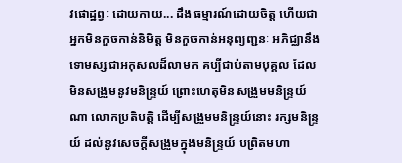វផោដ្ឋព្វៈ ដោយកាយ... ដឹងធម្មារណ៍ដោយចិត្ត ហើយជាអ្នកមិនកួចកាន់និមិត្ត មិនកួចកាន់អនុព្យញ្ជនៈ អភិជ្ឈានឹងទោមស្សជាអកុសលដ៏លាមក គប្បីជាប់តាមបុគ្គល ដែលមិនសង្រួមនូវមនិន្រ្ទយ៍ ព្រោះហេតុមិនសង្រួមមនិន្រ្ទយ៍ណា លោកប្រតិបត្តិ ដើម្បីសង្រួមមនិន្រ្ទយ៍នោះ រក្សមនិន្រ្ទយ៍ ដល់នូវសេចក្តីសង្រួមក្នុងមនិន្រ្ទយ៍ បព្រិតមហា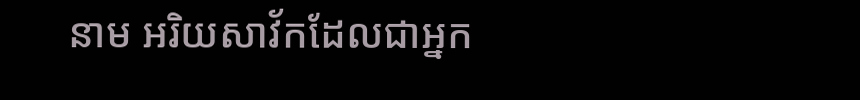នាម អរិយសាវ័កដែលជាអ្នក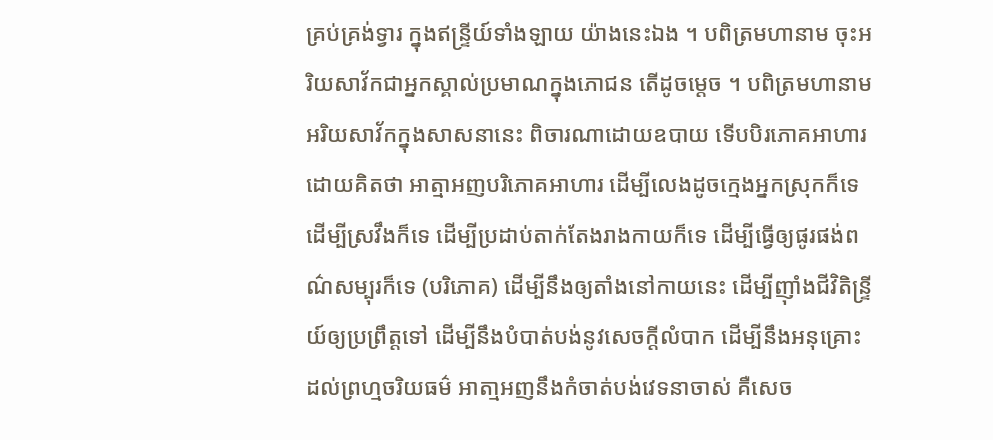គ្រប់គ្រង់ទ្វារ ក្នុងឥន្រ្ទីយ៍ទាំងឡាយ យ៉ាងនេះឯង ។ បពិត្រមហានាម ចុះអរិយសាវ័កជាអ្នកស្គាល់ប្រមាណក្នុងភោជន តើដូចម្តេច ។ បពិត្រមហានាម អរិយសាវ័កក្នុងសាសនានេះ ពិចារណាដោយឧបាយ ទើបបិរភោគអាហារដោយគិតថា អាត្មាអញបរិភោគអាហារ ដើម្បីលេងដូចក្មេងអ្នកស្រុកក៏ទេ ដើម្បីស្រវឹងក៏ទេ ដើម្បីប្រដាប់តាក់តែងរាងកាយក៏ទេ ដើម្បីធ្វើឲ្យផូរផង់ពណ៌សម្បុរក៏ទេ (បរិភោគ) ដើម្បីនឹងឲ្យតាំងនៅកាយនេះ ដើម្បីញ៉ាំងជីវិតិន្រ្ទីយ៍ឲ្យប្រព្រឹត្តទៅ ដើម្បីនឹងបំបាត់បង់នូវសេចក្តីលំបាក ដើម្បីនឹងអនុគ្រោះដល់ព្រហ្មចរិយធម៌ អាតា្មអញនឹងកំចាត់បង់វេទនាចាស់ គឺសេច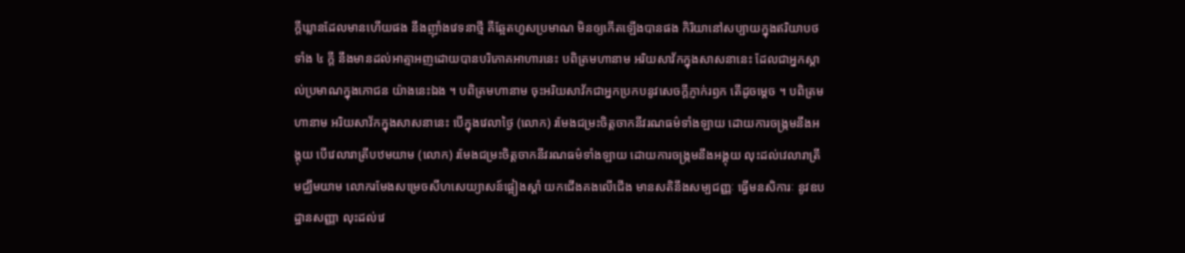ក្តីឃ្លានដែលមានហើយផង នឹងញ៉ាំងវេទនាថ្មី គឺឆ្អែតហួសប្រមាណ មិនឲ្យកើតឡើងបានផង កិរិយានៅសប្បាយក្នុងឥរិយាបថទាំង ៤ ក្តី នឹងមានដល់អាត្មាអញដោយបានបរិភោគអាហារនេះ បពិត្រមហានាម អរិយសាវ័កក្នុងសាសនានេះ ដែលជាអ្នកស្គាល់ប្រមាណក្នុងភោជន យ៉ាងនេះឯង ។ បពិត្រមហានាម ចុះអរិយសាវ័កជាអ្នកប្រកបនូវសេចក្តីភ្ញាក់រឭក តើដូចម្តេច ។ បពិត្រមហានាម អរិយសាវ័កក្នុងសាសនានេះ បើក្នុងវេលាថ្ងៃ (លោក) រមែងជម្រះចិត្តចាកនីវរណធម៌ទាំងឡាយ ដោយការចង្រ្កមនឹងអង្គុយ បើវេលារាត្រីបឋមយាម (លោក) រមែងជម្រះចិត្តចាកនីវរណធម៌ទាំងឡាយ ដោយការចង្រ្កមនឹងអង្គុយ លុះដល់វេលារាត្រីមជ្ឈឹមយាម លោករមែងសម្រេចសីហសេយ្យាសន៍ផ្អៀងស្តាំ យកជើងគងលើជើង មានសតិនឹងសម្បជញ្ញៈ ធ្វើមនសិការៈ នូវឧបដ្ឋានសញ្ញា លុះដល់វេ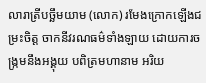លារាត្រីបច្ឆឹមយាម (លោក) រមែងក្រោកឡើងជម្រះចិត្ត ចាកនីវរណធម៌ទាំងឡាយ ដោយការចង្រ្កមនឹងអង្គុយ បពិត្រមហានាម អរិយ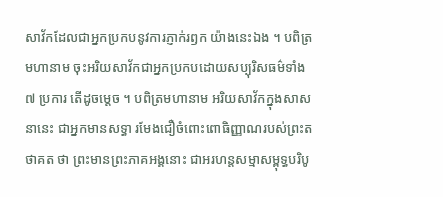សាវ័កដែលជាអ្នកប្រកបនូវការភ្ញាក់រឭក យ៉ាងនេះឯង ។ បពិត្រមហានាម ចុះអរិយសាវ័កជាអ្នកប្រកបដោយសប្បុរិសធម៌ទាំង ៧ ប្រការ តើដូចម្តេច ។ បពិត្រមហានាម អរិយសាវ័កក្នុងសាសនានេះ ជាអ្នកមានសទ្ធា រមែងជឿចំពោះពោធិញ្ញាណរបស់ព្រះតថាគត ថា ព្រះមានព្រះភាគអង្គនោះ ជាអរហន្តសម្មាសម្ពុទ្ធបរិបូ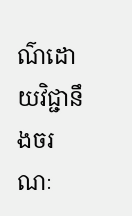ណ៌ដោយវិជ្ជានឹងចរណៈ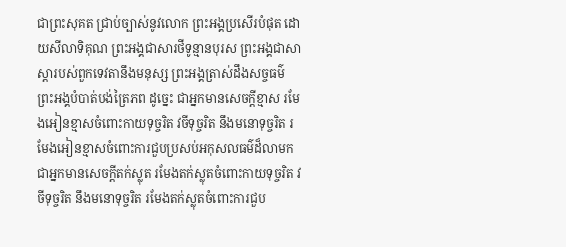ជាព្រះសុគត ជ្រាប់ច្បាស់នូវលោក ព្រះអង្គប្រសើរបំផុត ដោយសីលាទិគុណ ព្រះអង្គជាសារថីទូន្មានបុរស ព្រះអង្គជាសាស្តារបស់ពួកទេវតានឹងមនុស្ស ព្រះអង្គត្រាស់ដឹងសច្ចធម៌ ព្រះអង្គបំបាត់បង់ត្រៃភព ដូច្នេះ ជាអ្នកមានសេចក្តីខ្មាស រមែងអៀនខ្មាសចំពោះកាយទុច្ចរិត វចីទុច្ចរិត នឹងមនោទុច្ចរិត រមែងអៀនខ្មាសចំពោះការជួបប្រសប់អកុសលធម៌ដ៏លាមក ជាអ្នកមានសេចក្តីតក់ស្លុត រមែងតក់ស្លុតចំពោះកាយទុច្ចរិត វចីទុច្ចរិត នឹងមនោទុច្ចរិត រមែងតក់ស្លុតចំពោះការជួប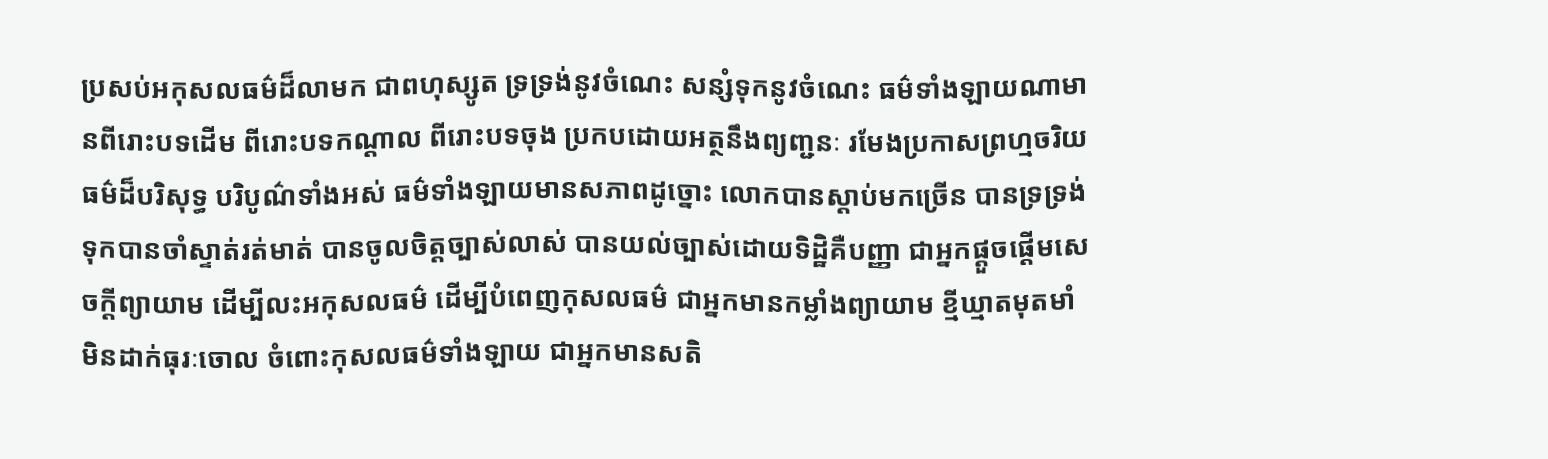ប្រសប់អកុសលធម៌ដ៏លាមក ជាពហុស្សូត ទ្រទ្រង់នូវចំណេះ សន្សំទុកនូវចំណេះ ធម៌ទាំងឡាយណាមានពីរោះបទដើម ពីរោះបទកណ្តាល ពីរោះបទចុង ប្រកបដោយអត្ថនឹងព្យញ្ជនៈ រមែងប្រកាសព្រហ្មចរិយធម៌ដ៏បរិសុទ្ធ បរិបូណ៌ទាំងអស់ ធម៌ទាំងឡាយមានសភាពដូច្នោះ លោកបានស្តាប់មកច្រើន បានទ្រទ្រង់ទុកបានចាំស្ទាត់រត់មាត់ បានចូលចិត្តច្បាស់លាស់ បានយល់ច្បាស់ដោយទិដ្ឋិគឺបញ្ញា ជាអ្នកផ្តួចផ្តើមសេចក្តីព្យាយាម ដើម្បីលះអកុសលធម៌ ដើម្បីបំពេញកុសលធម៌ ជាអ្នកមានកម្លាំងព្យាយាម ខ្មីឃ្មាតមុតមាំ មិនដាក់ធុរៈចោល ចំពោះកុសលធម៌ទាំងឡាយ ជាអ្នកមានសតិ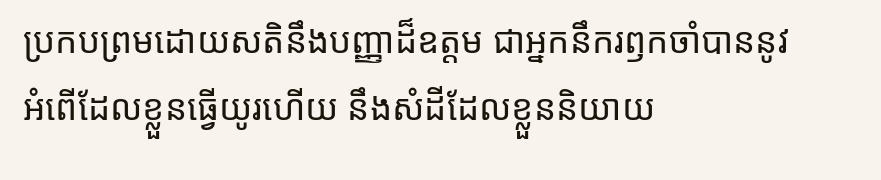ប្រកបព្រមដោយសតិនឹងបញ្ញាដ៏ឧត្តម ជាអ្នកនឹករឭកចាំបាននូវអំពើដែលខ្លួនធ្វើយូរហើយ នឹងសំដីដែលខ្លួននិយាយ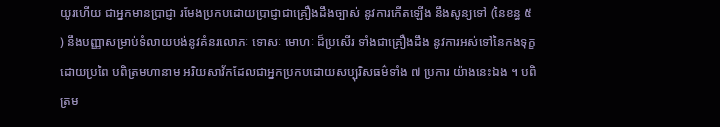យូរហើយ ជាអ្នកមានប្រាជ្ញា រមែងប្រកបដោយប្រាជ្ញាជាគ្រឿងដឹងច្បាស់ នូវការកើតឡើង នឹងសូន្យទៅ (នៃខន្ធ ៥ ) នឹងបញ្ញាសម្រាប់ទំលាយបង់នូវគំនរលោភៈ ទោសៈ មោហៈ ដ៏ប្រសើរ ទាំងជាគ្រឿងដឹង នូវការអស់ទៅនៃកងទុក្ខដោយប្រពៃ បពិត្រមហានាម អរិយសាវ័កដែលជាអ្នកប្រកបដោយសប្បុរិសធម៌ទាំង ៧ ប្រការ យ៉ាងនេះឯង ។ បពិត្រម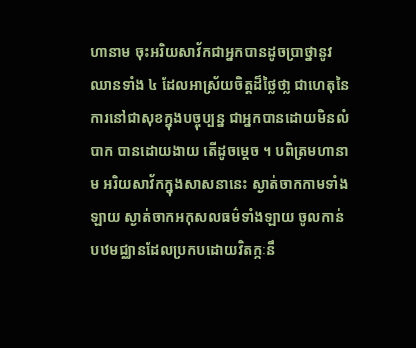ហានាម ចុះអរិយសាវ័កជាអ្នកបានដូចប្រាថ្នានូវឈានទាំង ៤ ដែលអាស្រ័យចិត្តដ៏ថ្លៃថា្ល ជាហេតុនៃការនៅជាសុខក្នុងបច្ចុប្បន្ន ជាអ្នកបានដោយមិនលំបាក បានដោយងាយ តើដូចម្តេច ។ បពិត្រមហានាម អរិយសាវ័កក្នុងសាសនានេះ ស្ងាត់ចាកកាមទាំងឡាយ ស្ងាត់ចាកអកុសលធម៌ទាំងឡាយ ចូលកាន់បឋមជ្ឈានដែលប្រកបដោយវិតក្កៈនឹ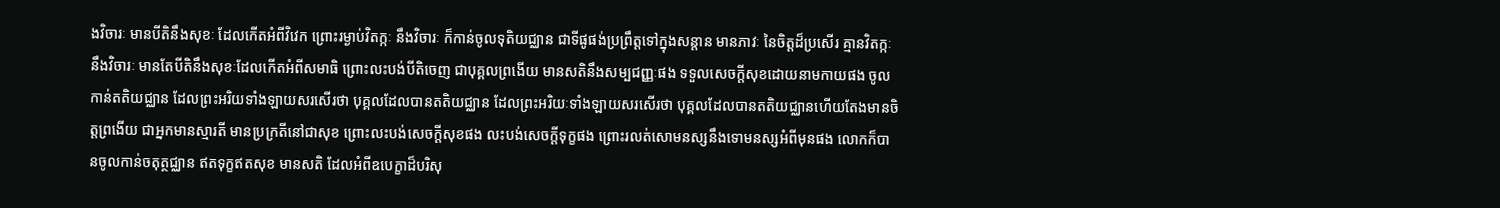ងវិចារៈ មានបីតិនឹងសុខៈ ដែលកើតអំពីវិវេក ព្រោះរម្ងាប់វិតក្កៈ នឹងវិចារៈ ក៏កាន់ចូលទុតិយជ្ឈាន ជាទីផូផង់ប្រព្រឹត្តទៅក្នុងសន្តាន មានភាវៈ នៃចិត្តដ៏ប្រសើរ គ្មានវិតក្កៈនឹងវិចារៈ មានតែបីតិនឹងសុខៈដែលកើតអំពីសមាធិ ព្រោះលះបង់បីតិចេញ ជាបុគ្គលព្រងើយ មានសតិនឹងសម្បជញ្ញៈផង ទទួលសេចក្តីសុខដោយនាមកាយផង ចូលកាន់តតិយជ្ឈាន ដែលព្រះអរិយទាំងឡាយសរសើរថា បុគ្គលដែលបានតតិយជ្ឈាន ដែលព្រះអរិយៈទាំងឡាយសរសើរថា បុគ្គលដែលបានតតិយជ្ឈានហើយតែងមានចិត្តព្រងើយ ជាអ្នកមានស្មារតី មានប្រក្រតីនៅជាសុខ ព្រោះលះបង់សេចក្តីសុខផង លះបង់សេចក្តីទុក្ខផង ព្រោះរលត់សោមនស្សនឹងទោមនស្សអំពីមុនផង លោកក៏បានចូលកាន់ចតុត្ថជ្ឈាន ឥតទុក្ខឥតសុខ មានសតិ ដែលអំពីឧបេក្ខាដ៏បរិសុ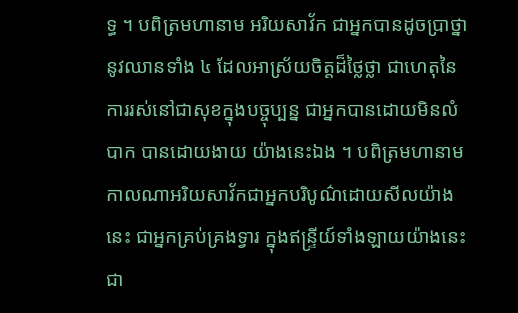ទ្ធ ។ បពិត្រមហានាម អរិយសាវ័ក ជាអ្នកបានដូចប្រាថ្នានូវឈានទាំង ៤ ដែលអាស្រ័យចិត្តដ៏ថ្លៃថ្លា ជាហេតុនៃការរស់នៅជាសុខក្នុងបច្ចុប្បន្ន ជាអ្នកបានដោយមិនលំបាក បានដោយងាយ យ៉ាងនេះឯង ។ បពិត្រមហានាម កាលណាអរិយសាវ័កជាអ្នកបរិបូណ៌ដោយសីលយ៉ាងនេះ ជាអ្នកគ្រប់គ្រងទ្វារ ក្នុងឥន្រ្ទីយ៍ទាំងឡាយយ៉ាងនេះ ជា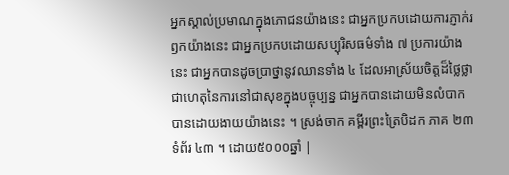អ្នកស្គាល់ប្រមាណក្នុងភោជនយ៉ាងនេះ ជាអ្នកប្រកបដោយការភ្ញាក់រឭកយ៉ាងនេះ ជាអ្នកប្រកបដោយសប្បុរិសធម៌ទាំង ៧ ប្រការយ៉ាងនេះ ជាអ្នកបានដូចប្រាថ្នានូវឈានទាំង ៤ ដែលអាស្រ័យចិត្តដ៏ថ្លៃថ្លា ជាហេតុនៃការនៅជាសុខក្នុងបច្ចុប្បន្ន ជាអ្នកបានដោយមិនលំបាក បានដោយងាយយ៉ាងនេះ ។ ស្រង់ចាក គម្ពីរព្រះត្រៃបិដក ភាគ ២៣ ទំព័រ ៤៣ ។ ដោយ៥០០០ឆ្នាំ |